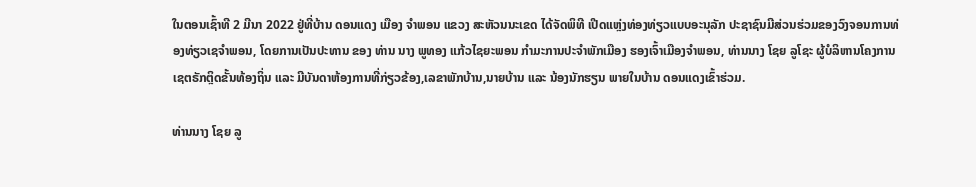ໃນຕອນເຊົ້າທີ 2 ມີນາ 2022 ຢູ່ທີ່ບ້ານ ດອນແດງ ເມືອງ ຈຳພອນ ແຂວງ ສະຫັວນນະເຂດ ໄດ້ຈັດພິທີ ເປີດແຫຼ່ງທ່ອງທ່ຽວແບບອະນຸລັກ ປະຊາຊົນມີສ່ວນຮ່ວມຂອງວົງຈອນການທ່ອງທ່ຽວເຊຈຳພອນ, ໂດຍການເປັນປະທານ ຂອງ ທ່ານ ນາງ ພູທອງ ແກ້ວໄຊຍະພອນ ກຳມະການປະຈຳພັກເມືອງ ຮອງເຈົ້າເມືອງຈຳພອນ, ທ່ານນາງ ໂຊຍ ລູໂຊະ ຜູ້ບໍລິຫານໂຄງການ ເຊຕຣັກຕຼິດຂັ້ນທ້ອງຖິ່ນ ແລະ ມີບັນດາຫ້ອງການທີ່ກ່ຽວຂ້ອງ,ເລຂາພັກບ້ານ,ນາຍບ້ານ ແລະ ນ້ອງນັກຮຽນ ພາຍໃນບ້ານ ດອນແດງເຂົ້າຮ່ວມ.

ທ່ານນາງ ໂຊຍ ລູ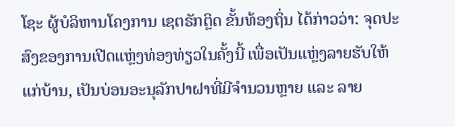ໂຊະ ຜູ້ບໍລິຫານໂຄງການ ເຊຕຣັກຕຼິດ ຂັ້ນທ້ອງຖິ່ນ ໄດ້ກ່າວວ່າ: ຈຸດປະສົງຂອງການເປີດແຫຼ່ງທ່ອງທ່ຽວໃນຄັ້ງນີ້ ເພື່ອເປັນແຫຼ່ງລາຍຮັບໃຫ້ແກ່ບ້ານ, ເປັນບ່ອນອະນຸລັກປາຝາທີ່ມີຈຳນວນຫຼາຍ ແລະ ລາຍ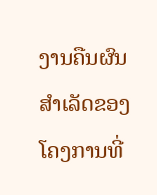ງານຄືນຜົນສຳເລັດຂອງໂຄງການທີ່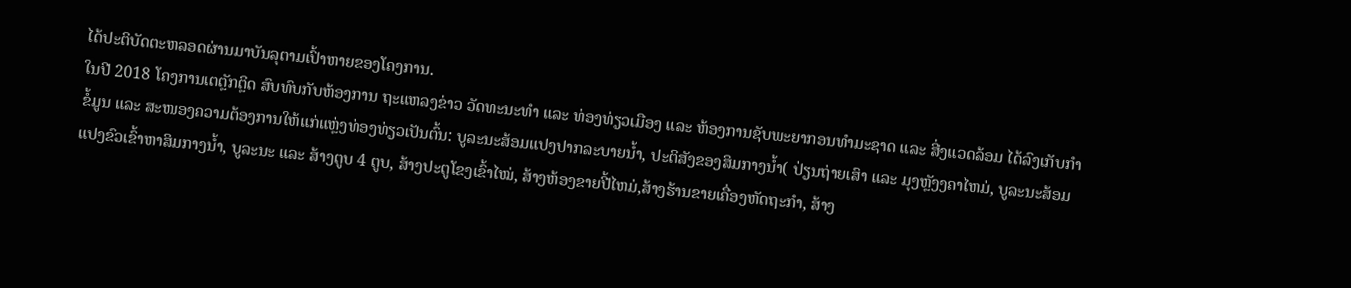ໄດ້ປະຕິບັດຕະຫລອດຜ່ານມາບັນລຸຕາມເປົ້າຫາຍຂອງໂຄງການ.
ໃນປີ 2018 ໂຄງການເຕຕຼັກຕຼິດ ສົບທົບກັບຫ້ອງການ ຖະແຫລງຂ່າວ ວັດທະນະທຳ ແລະ ທ່ອງທ່ຽວເມືອງ ແລະ ຫ້ອງການຊັບພະຍາກອນທຳມະຊາດ ແລະ ສີ່ງແວດລ້ອມ ໄດ້ລົງເກັບກຳຂໍ້ມູນ ແລະ ສະໜອງຄວາມຕ້ອງການໃຫ້ແກ່ແຫຼ່ງທ່ອງທ່ຽວເປັນຕົ້ນ: ບູລະນະສ້ອມແປງປາກລະບາຍນ້ຳ, ປະຕິສັງຂອງສິມກາງນ້ຳ( ປ່ຽນຖ່າຍເສົາ ແລະ ມຸງຫຼັງງຄາໄຫມ່, ບູລະນະສ້ອມແປງຂົວເຂົ້າຫາສິມກາງນ້ຳ, ບູລະນະ ແລະ ສ້າງຕູບ 4 ຕູບ, ສ້າງປະຕູໂຂງເຂົ້າໄໝ່, ສ້າງຫ້ອງຂາຍປີ້ໄຫມ່,ສ້າງຮ້ານຂາຍເຄື່ອງຫັດຖະກຳ, ສ້າງ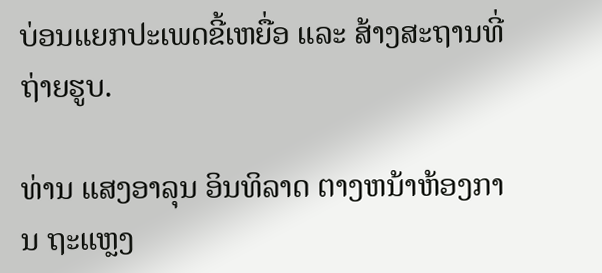ບ່ອນແຍກປະເພດຂີ້ເຫຍື່ອ ແລະ ສ້າງສະຖານທີ່ຖ່າຍຮູບ.

ທ່ານ ແສງອາລຸນ ອິນທິລາດ ຕາງຫນ້າຫ້ອງການ ຖະແຫຼງ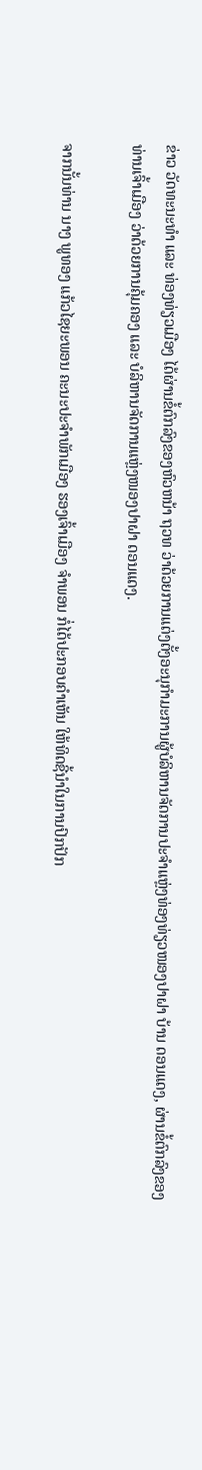ຂ່າວ ວັດທະນະທຳ ແລະ ທ່ອງທ່ຽວເມືອງ ໄດ້ຜ່ານຂໍ້ຕົກລົງຂອງຫົວຫນ້າ ຖວທ ວ່າດ້ວຍການແຕ່ງຕັ້ງອະນຸກຳມະການຜູ້ບໍລິຫານຈັດການປະຈຳແຫຼ່ງທ່ອງທ່ຽວໜອງປາຝາ ບ້ານ ດອນແດງ, ຜ່ານຂໍ້ຕົກລົງຂອງທ່ານເຈົ້າເມືອງ ວ່າດ້ວຍການຄຸ້ມຄອງ ແລະ ບໍລິຫານຈັດການແຫຼ່ງໜອງປາຝາ ດອນແດງ.

ຈາກນັ້ນທ່ານ ນາງ ພູທອງ ແກ້ວໄຊຍະພອນ ຄະນະປະຈຳພັກເມືອງ ຮອງເຈົ້າເມືອງ ຈຳພອນ ກໍ່ໄດ້ປະກອບຄຳເຫັນ ໃຫ້ທິດຊີ້ນຳໃນການປົກປັກ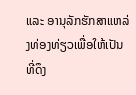ແລະ ອານຸລັກຮັກສາແຫລ່ງທ່ອງທ່ຽວເພື່ອໃຫ້ເປັນທີ່ດຶງ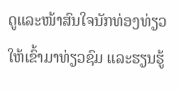ດູແລະໜ້າສົນໃຈນັກທ່ອງທ່ຽວ ໃຫ້ເຂົ້າມາທ່ຽວຊົມ ແລະຮຽນຮູ້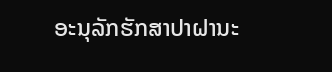ອະນຸລັກຮັກສາປາຝານະ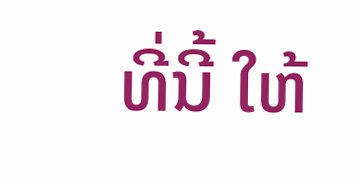ທີ່ນີ້ ໃຫ້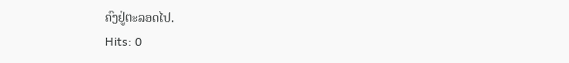ຄົງຢູ່ຕະລອດໄປ.
Hits: 0